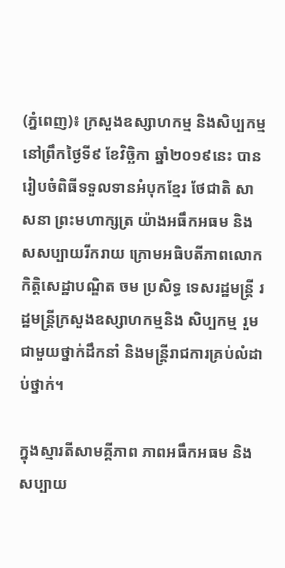(ភ្នំពេញ)៖ ក្រសួងឧស្សាហកម្ម និងសិប្បកម្ម នៅព្រឹកថ្ងៃទី៩ ខែវិច្ឆិកា ឆ្នាំ២០១៩នេះ បានរៀបចំពិធីទទួលទានអំបុកខ្មែរ ថែជាតិ សាសនា ព្រះមហាក្សត្រ យ៉ាងអធឹកអធម និងសសប្បាយរីករាយ ក្រោមអធិបតីភាពលោកកិត្តិសេដ្ឋាបណ្ឌិត ចម ប្រសិទ្ធ ទេសរដ្ឋមន្រ្តី រដ្ឋមន្រ្តីក្រសួងឧស្សាហកម្មនិង សិប្បកម្ម រួមជាមួយថ្នាក់ដឹកនាំ និងមន្ត្រីរាជការគ្រប់លំដាប់ថ្នាក់។

ក្នុងស្មារតីសាមគ្គីភាព ភាពអធឹកអធម និងសប្បាយ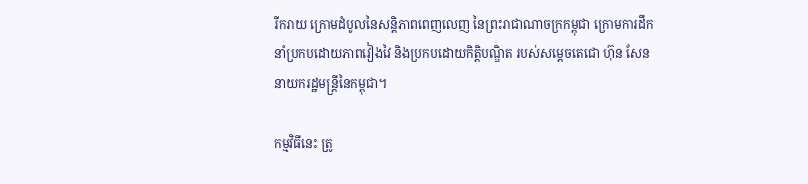រីករាយ ក្រោមដំបូលនៃសន្តិភាពពេញលេញ នៃព្រះរាជាណាចក្រកម្ពុជា ក្រោមការដឹកនាំប្រកបដោយភាពវៀងវៃ និងប្រកបដោយកិត្តិបណ្ឌិត របស់សម្ដេចតេជោ ហ៊ុន សែន នាយករដ្ឋមន្ត្រីនៃកម្ពុជា។

កម្មវិធីនេះ ត្រូ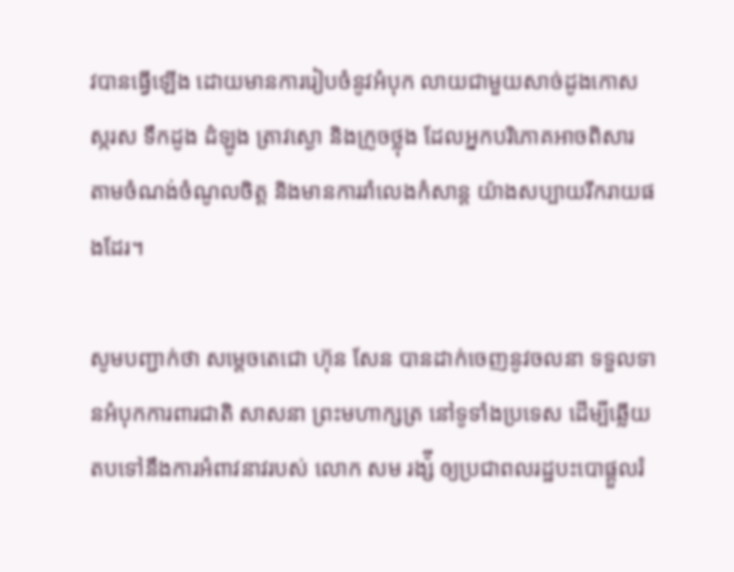វបានធ្វើឡើង ដោយមានការរៀបចំនូវអំបុក លាយជាមួយសាច់ដូងកោស ស្ករស ទឹកដូង ដំឡូង ត្រាវស្ងោ និងក្រូចថ្លុង ដែលអ្នកបរិភោគអាចពិសារ តាមចំណង់ចំណូលចិត្ត និងមានការរាំលេងកំសាន្ត យ៉ាងសប្បាយរីករាយផងដែរ។

សូមបញ្ជាក់ថា សម្តេចតេជោ ហ៊ុន សែន បានដាក់ចេញនូវចលនា ទទួលទានអំបុកការពារជាតិ សាសនា ព្រះមហាក្សត្រ នៅទូទាំងប្រទេស ដើម្បីឆ្លើយតបទៅនឹងការអំពាវនាវរបស់ លោក សម រង្ស៉ី ឲ្យប្រជាពលរដ្ឋបះបោផ្តួលរំ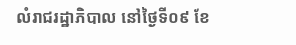លំរាជរដ្ឋាភិបាល នៅថ្ងៃទី០៩ ខែ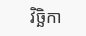វិច្ឆិកា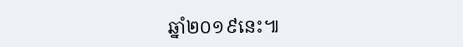ឆ្នាំ២០១៩នេះ៕